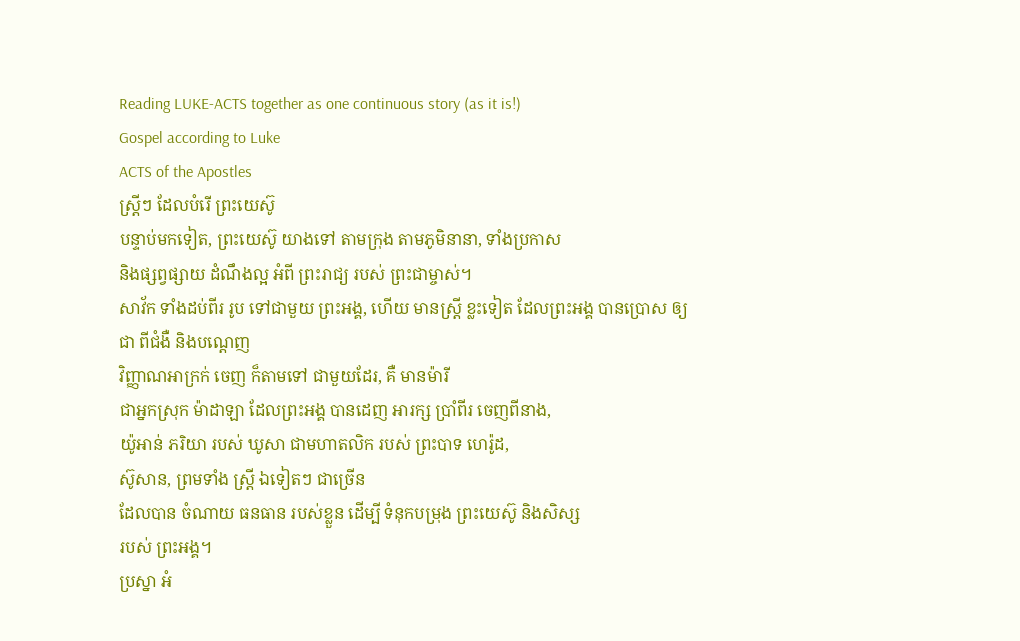Reading LUKE-ACTS together as one continuous story (as it is!)
Gospel according to Luke
ACTS of the Apostles
ស្ត្រីៗ ដែលបំរើ ព្រះយេស៊ូ
បន្ទាប់មកទៀត, ព្រះយេស៊ូ យាងទៅ តាមក្រុង តាមភូមិនានា, ទាំងប្រកាស
និងផ្សព្វផ្សាយ ដំណឹងល្អ អំពី ព្រះរាជ្យ របស់ ព្រះជាម្ចាស់។
សាវ័ក ទាំងដប់ពីរ រូប ទៅជាមួយ ព្រះអង្គ, ហើយ មានស្ត្រី ខ្លះទៀត ដែលព្រះអង្គ បានប្រោស ឲ្យជា ពីជំងឺ និងបណ្ដេញ
វិញ្ញាណអាក្រក់ ចេញ ក៏តាមទៅ ជាមួយដែរ, គឺ មានម៉ារី
ជាអ្នកស្រុក ម៉ាដាឡា ដែលព្រះអង្គ បានដេញ អារក្ស ប្រាំពីរ ចេញពីនាង,
យ៉ូអាន់ ភរិយា របស់ ឃូសា ជាមហាតលិក របស់ ព្រះបាទ ហេរ៉ូដ,
ស៊ូសាន, ព្រមទាំង ស្ត្រី ឯទៀតៗ ជាច្រើន
ដែលបាន ចំណាយ ធនធាន របស់ខ្លួន ដើម្បី ទំនុកបម្រុង ព្រះយេស៊ូ និងសិស្ស
របស់ ព្រះអង្គ។
ប្រស្នា អំ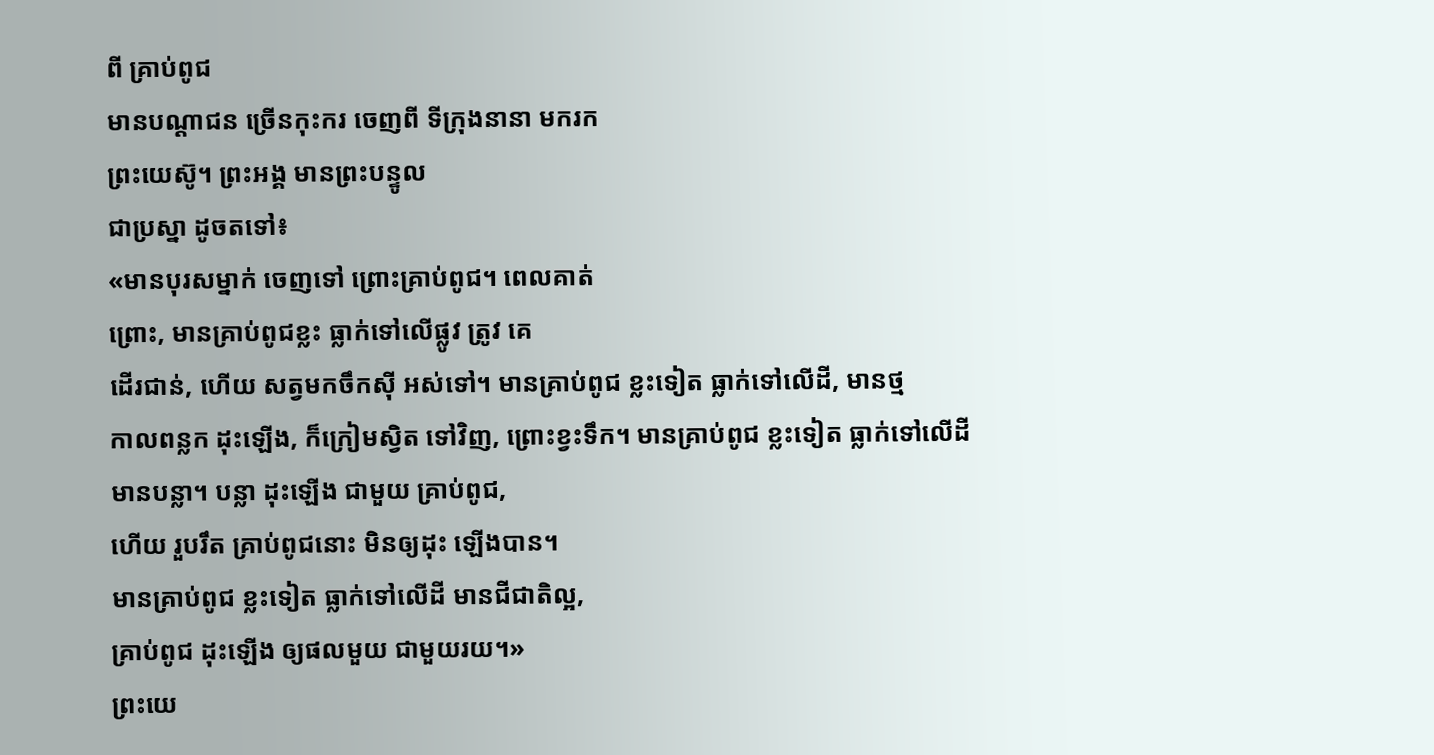ពី គ្រាប់ពូជ
មានបណ្ដាជន ច្រើនកុះករ ចេញពី ទីក្រុងនានា មករក
ព្រះយេស៊ូ។ ព្រះអង្គ មានព្រះបន្ទូល
ជាប្រស្នា ដូចតទៅ៖
«មានបុរសម្នាក់ ចេញទៅ ព្រោះគ្រាប់ពូជ។ ពេលគាត់
ព្រោះ, មានគ្រាប់ពូជខ្លះ ធ្លាក់ទៅលើផ្លូវ ត្រូវ គេ
ដើរជាន់, ហើយ សត្វមកចឹកស៊ី អស់ទៅ។ មានគ្រាប់ពូជ ខ្លះទៀត ធ្លាក់ទៅលើដី, មានថ្ម
កាលពន្លក ដុះឡើង, ក៏ក្រៀមស្វិត ទៅវិញ, ព្រោះខ្វះទឹក។ មានគ្រាប់ពូជ ខ្លះទៀត ធ្លាក់ទៅលើដី
មានបន្លា។ បន្លា ដុះឡើង ជាមួយ គ្រាប់ពូជ,
ហើយ រួបរឹត គ្រាប់ពូជនោះ មិនឲ្យដុះ ឡើងបាន។
មានគ្រាប់ពូជ ខ្លះទៀត ធ្លាក់ទៅលើដី មានជីជាតិល្អ,
គ្រាប់ពូជ ដុះឡើង ឲ្យផលមួយ ជាមួយរយ។»
ព្រះយេ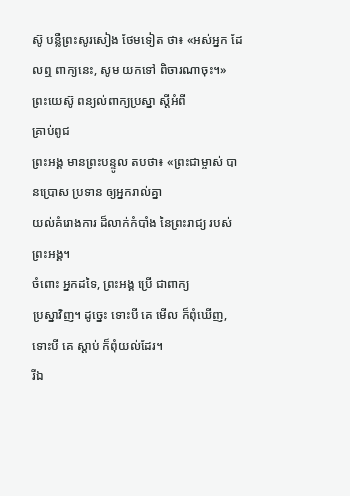ស៊ូ បន្លឺព្រះសូរសៀង ថែមទៀត ថា៖ «អស់អ្នក ដែលឮ ពាក្យនេះ, សូម យកទៅ ពិចារណាចុះ។»
ព្រះយេស៊ូ ពន្យល់ពាក្យប្រស្នា ស្ដីអំពី
គ្រាប់ពូជ
ព្រះអង្គ មានព្រះបន្ទូល តបថា៖ «ព្រះជាម្ចាស់ បានប្រោស ប្រទាន ឲ្យអ្នករាល់គ្នា
យល់គំរោងការ ដ៏លាក់កំបាំង នៃព្រះរាជ្យ របស់ ព្រះអង្គ។
ចំពោះ អ្នកដទៃ, ព្រះអង្គ ប្រើ ជាពាក្យ
ប្រស្នាវិញ។ ដូច្នេះ ទោះបី គេ មើល ក៏ពុំឃើញ,
ទោះបី គេ ស្ដាប់ ក៏ពុំយល់ដែរ។
រីឯ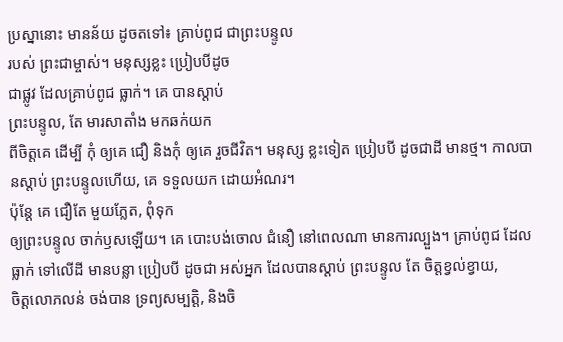ប្រស្នានោះ មានន័យ ដូចតទៅ៖ គ្រាប់ពូជ ជាព្រះបន្ទូល
របស់ ព្រះជាម្ចាស់។ មនុស្សខ្លះ ប្រៀបបីដូច
ជាផ្លូវ ដែលគ្រាប់ពូជ ធ្លាក់។ គេ បានស្ដាប់
ព្រះបន្ទូល, តែ មារសាតាំង មកឆក់យក
ពីចិត្តគេ ដើម្បី កុំ ឲ្យគេ ជឿ និងកុំ ឲ្យគេ រួចជីវិត។ មនុស្ស ខ្លះទៀត ប្រៀបបី ដូចជាដី មានថ្ម។ កាលបានស្ដាប់ ព្រះបន្ទូលហើយ, គេ ទទួលយក ដោយអំណរ។
ប៉ុន្តែ គេ ជឿតែ មួយភ្លែត, ពុំទុក
ឲ្យព្រះបន្ទូល ចាក់ឫសឡើយ។ គេ បោះបង់ចោល ជំនឿ នៅពេលណា មានការល្បួង។ គ្រាប់ពូជ ដែលធ្លាក់ ទៅលើដី មានបន្លា ប្រៀបបី ដូចជា អស់អ្នក ដែលបានស្ដាប់ ព្រះបន្ទូល តែ ចិត្តខ្វល់ខ្វាយ,
ចិត្តលោភលន់ ចង់បាន ទ្រព្យសម្បត្តិ, និងចិ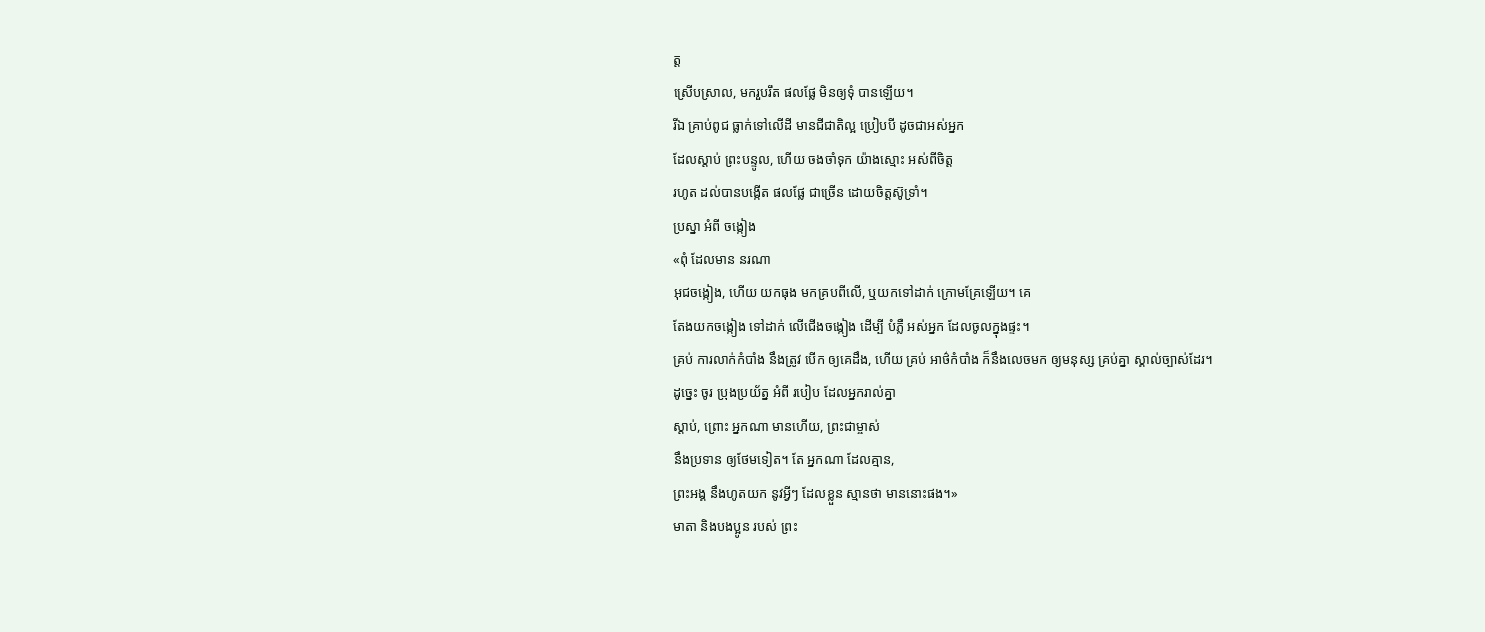ត្ត
ស្រើបស្រាល, មករួបរឹត ផលផ្លែ មិនឲ្យទុំ បានឡើយ។
រីឯ គ្រាប់ពូជ ធ្លាក់ទៅលើដី មានជីជាតិល្អ ប្រៀបបី ដូចជាអស់អ្នក
ដែលស្ដាប់ ព្រះបន្ទូល, ហើយ ចងចាំទុក យ៉ាងស្មោះ អស់ពីចិត្ត
រហូត ដល់បានបង្កើត ផលផ្លែ ជាច្រើន ដោយចិត្តស៊ូទ្រាំ។
ប្រស្នា អំពី ចង្កៀង
«ពុំ ដែលមាន នរណា
អុជចង្កៀង, ហើយ យកធុង មកគ្របពីលើ, ឬយកទៅដាក់ ក្រោមគ្រែឡើយ។ គេ
តែងយកចង្កៀង ទៅដាក់ លើជើងចង្កៀង ដើម្បី បំភ្លឺ អស់អ្នក ដែលចូលក្នុងផ្ទះ។
គ្រប់ ការលាក់កំបាំង នឹងត្រូវ បើក ឲ្យគេដឹង, ហើយ គ្រប់ អាថ៌កំបាំង ក៏នឹងលេចមក ឲ្យមនុស្ស គ្រប់គ្នា ស្គាល់ច្បាស់ដែរ។
ដូច្នេះ ចូរ ប្រុងប្រយ័ត្ន អំពី របៀប ដែលអ្នករាល់គ្នា
ស្ដាប់, ព្រោះ អ្នកណា មានហើយ, ព្រះជាម្ចាស់
នឹងប្រទាន ឲ្យថែមទៀត។ តែ អ្នកណា ដែលគ្មាន,
ព្រះអង្គ នឹងហូតយក នូវអ្វីៗ ដែលខ្លួន ស្មានថា មាននោះផង។»
មាតា និងបងប្អូន របស់ ព្រះ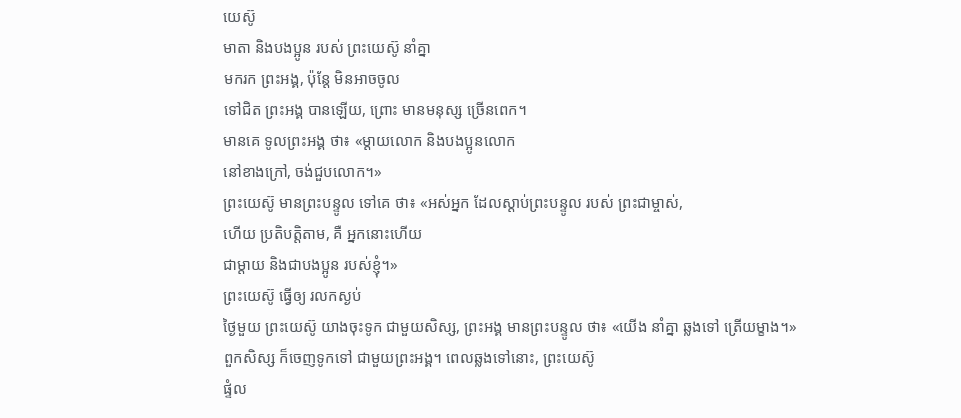យេស៊ូ
មាតា និងបងប្អូន របស់ ព្រះយេស៊ូ នាំគ្នា
មករក ព្រះអង្គ, ប៉ុន្តែ មិនអាចចូល
ទៅជិត ព្រះអង្គ បានឡើយ, ព្រោះ មានមនុស្ស ច្រើនពេក។
មានគេ ទូលព្រះអង្គ ថា៖ «ម្ដាយលោក និងបងប្អូនលោក
នៅខាងក្រៅ, ចង់ជួបលោក។»
ព្រះយេស៊ូ មានព្រះបន្ទូល ទៅគេ ថា៖ «អស់អ្នក ដែលស្ដាប់ព្រះបន្ទូល របស់ ព្រះជាម្ចាស់,
ហើយ ប្រតិបត្តិតាម, គឺ អ្នកនោះហើយ
ជាម្ដាយ និងជាបងប្អូន របស់ខ្ញុំ។»
ព្រះយេស៊ូ ធ្វើឲ្យ រលកស្ងប់
ថ្ងៃមួយ ព្រះយេស៊ូ យាងចុះទូក ជាមួយសិស្ស, ព្រះអង្គ មានព្រះបន្ទូល ថា៖ «យើង នាំគ្នា ឆ្លងទៅ ត្រើយម្ខាង។»
ពួកសិស្ស ក៏ចេញទូកទៅ ជាមួយព្រះអង្គ។ ពេលឆ្លងទៅនោះ, ព្រះយេស៊ូ
ផ្ទំល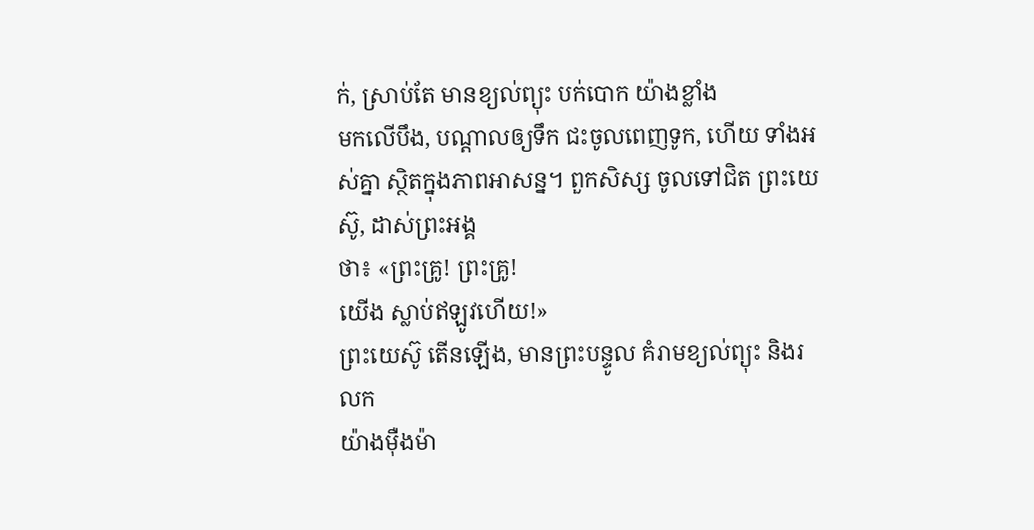ក់, ស្រាប់តែ មានខ្យល់ព្យុះ បក់បោក យ៉ាងខ្លាំង
មកលើបឹង, បណ្ដាលឲ្យទឹក ជះចូលពេញទូក, ហើយ ទាំងអស់គ្នា ស្ថិតក្នុងភាពអាសន្ន។ ពួកសិស្ស ចូលទៅជិត ព្រះយេស៊ូ, ដាស់ព្រះអង្គ
ថា៖ «ព្រះគ្រូ! ព្រះគ្រូ!
យើង ស្លាប់ឥឡូវហើយ!»
ព្រះយេស៊ូ តើនឡើង, មានព្រះបន្ទូល គំរាមខ្យល់ព្យុះ និងរលក
យ៉ាងម៉ឺងម៉ា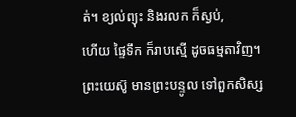ត់។ ខ្យល់ព្យុះ និងរលក ក៏ស្ងប់,
ហើយ ផ្ទៃទឹក ក៏រាបស្មើ ដូចធម្មតាវិញ។
ព្រះយេស៊ូ មានព្រះបន្ទូល ទៅពួកសិស្ស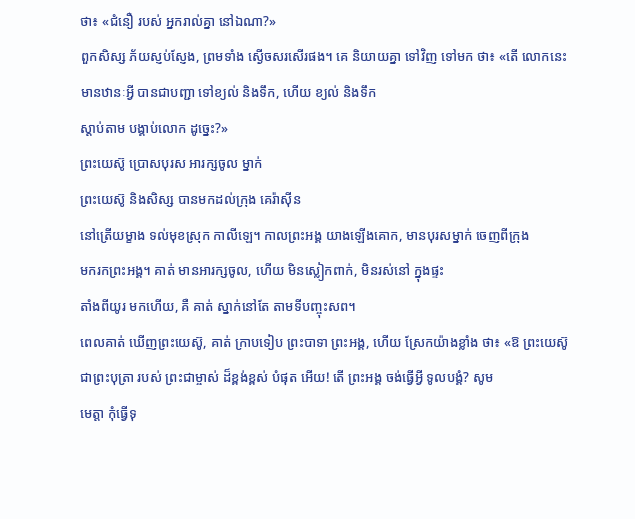ថា៖ «ជំនឿ របស់ អ្នករាល់គ្នា នៅឯណា?»
ពួកសិស្ស ភ័យស្ញប់ស្ញែង, ព្រមទាំង ស្ងើចសរសើរផង។ គេ និយាយគ្នា ទៅវិញ ទៅមក ថា៖ «តើ លោកនេះ
មានឋានៈអ្វី បានជាបញ្ជា ទៅខ្យល់ និងទឹក, ហើយ ខ្យល់ និងទឹក
ស្ដាប់តាម បង្គាប់លោក ដូច្នេះ?»
ព្រះយេស៊ូ ប្រោសបុរស អារក្សចូល ម្នាក់
ព្រះយេស៊ូ និងសិស្ស បានមកដល់ក្រុង គេរ៉ាស៊ីន
នៅត្រើយម្ខាង ទល់មុខស្រុក កាលីឡេ។ កាលព្រះអង្គ យាងឡើងគោក, មានបុរសម្នាក់ ចេញពីក្រុង
មករកព្រះអង្គ។ គាត់ មានអារក្សចូល, ហើយ មិនស្លៀកពាក់, មិនរស់នៅ ក្នុងផ្ទះ
តាំងពីយូរ មកហើយ, គឺ គាត់ ស្នាក់នៅតែ តាមទីបញ្ចុះសព។
ពេលគាត់ ឃើញព្រះយេស៊ូ, គាត់ ក្រាបទៀប ព្រះបាទា ព្រះអង្គ, ហើយ ស្រែកយ៉ាងខ្លាំង ថា៖ «ឱ ព្រះយេស៊ូ
ជាព្រះបុត្រា របស់ ព្រះជាម្ចាស់ ដ៏ខ្ពង់ខ្ពស់ បំផុត អើយ! តើ ព្រះអង្គ ចង់ធ្វើអ្វី ទូលបង្គំ? សូម
មេត្តា កុំធ្វើទុ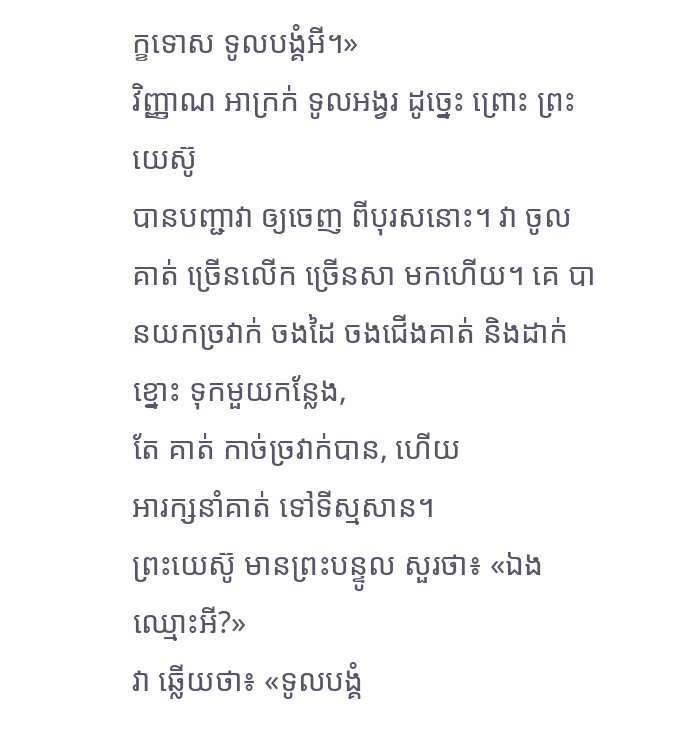ក្ខទោស ទូលបង្គំអី។»
វិញ្ញាណ អាក្រក់ ទូលអង្វរ ដូច្នេះ ព្រោះ ព្រះយេស៊ូ
បានបញ្ជាវា ឲ្យចេញ ពីបុរសនោះ។ វា ចូលគាត់ ច្រើនលើក ច្រើនសា មកហើយ។ គេ បានយកច្រវាក់ ចងដៃ ចងជើងគាត់ និងដាក់ខ្នោះ ទុកមួយកន្លែង,
តែ គាត់ កាច់ច្រវាក់បាន, ហើយ
អារក្សនាំគាត់ ទៅទីស្មសាន។
ព្រះយេស៊ូ មានព្រះបន្ទូល សួរថា៖ «ឯង ឈ្មោះអី?»
វា ឆ្លើយថា៖ «ទូលបង្គំ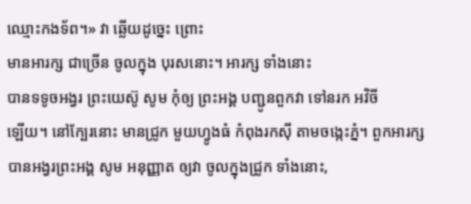ឈ្មោះកងទ័ព។» វា ឆ្លើយដូច្នេះ ព្រោះ
មានអារក្ស ជាច្រើន ចូលក្នុង បុរសនោះ។ អារក្ស ទាំងនោះ
បានទទូចអង្វរ ព្រះយេស៊ូ សូម កុំឲ្យ ព្រះអង្គ បញ្ជូនពួកវា ទៅនរក អវិចី
ឡើយ។ នៅក្បែរនោះ មានជ្រូក មួយហ្វូងធំ កំពុងរកស៊ី តាមចង្កេះភ្នំ។ ពួកអារក្ស បានអង្វរព្រះអង្គ សូម អនុញ្ញាត ឲ្យវា ចូលក្នុងជ្រូក ទាំងនោះ,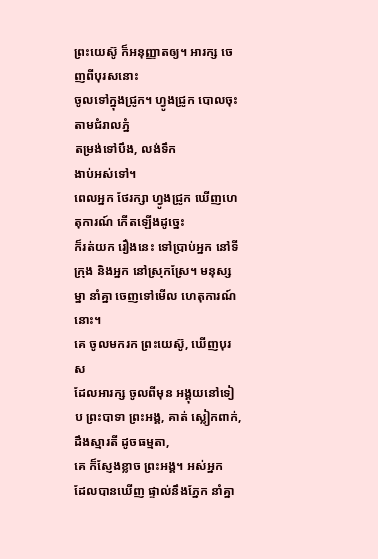ព្រះយេស៊ូ ក៏អនុញ្ញាតឲ្យ។ អារក្ស ចេញពីបុរសនោះ
ចូលទៅក្នុងជ្រូក។ ហ្វូងជ្រូក បោលចុះ តាមជំរាលភ្នំ
តម្រង់ទៅបឹង, លង់ទឹក
ងាប់អស់ទៅ។
ពេលអ្នក ថែរក្សា ហ្វូងជ្រូក ឃើញហេតុការណ៍ កើតឡើងដូច្នេះ
ក៏រត់យក រឿងនេះ ទៅប្រាប់អ្នក នៅទីក្រុង និងអ្នក នៅស្រុកស្រែ។ មនុស្សម្នា នាំគ្នា ចេញទៅមើល ហេតុការណ៍នោះ។
គេ ចូលមករក ព្រះយេស៊ូ, ឃើញបុរស
ដែលអារក្ស ចូលពីមុន អង្គុយនៅទៀប ព្រះបាទា ព្រះអង្គ, គាត់ ស្លៀកពាក់, ដឹងស្មារតី ដូចធម្មតា,
គេ ក៏ស្ញែងខ្លាច ព្រះអង្គ។ អស់អ្នក
ដែលបានឃើញ ផ្ទាល់នឹងភ្នែក នាំគ្នា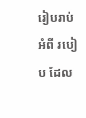រៀបរាប់ អំពី របៀប ដែល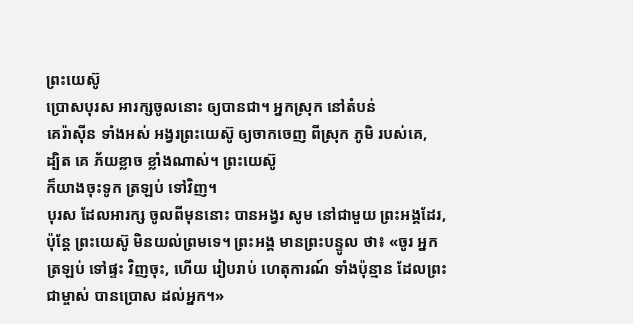ព្រះយេស៊ូ
ប្រោសបុរស អារក្សចូលនោះ ឲ្យបានជា។ អ្នកស្រុក នៅតំបន់
គេរ៉ាស៊ីន ទាំងអស់ អង្វរព្រះយេស៊ូ ឲ្យចាកចេញ ពីស្រុក ភូមិ របស់គេ,
ដ្បិត គេ ភ័យខ្លាច ខ្លាំងណាស់។ ព្រះយេស៊ូ
ក៏យាងចុះទូក ត្រឡប់ ទៅវិញ។
បុរស ដែលអារក្ស ចូលពីមុននោះ បានអង្វរ សូម នៅជាមួយ ព្រះអង្គដែរ,
ប៉ុន្តែ ព្រះយេស៊ូ មិនយល់ព្រមទេ។ ព្រះអង្គ មានព្រះបន្ទូល ថា៖ «ចូរ អ្នក ត្រឡប់ ទៅផ្ទះ វិញចុះ, ហើយ រៀបរាប់ ហេតុការណ៍ ទាំងប៉ុន្មាន ដែលព្រះជាម្ចាស់ បានប្រោស ដល់អ្នក។»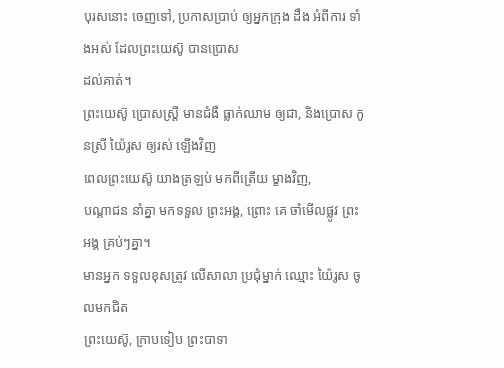បុរសនោះ ចេញទៅ, ប្រកាសប្រាប់ ឲ្យអ្នកក្រុង ដឹង អំពីការ ទាំងអស់ ដែលព្រះយេស៊ូ បានប្រោស
ដល់គាត់។
ព្រះយេស៊ូ ប្រោសស្ត្រី មានជំងឺ ធ្លាក់ឈាម ឲ្យជា, និងប្រោស កូនស្រី យ៉ៃរូស ឲ្យរស់ ឡើងវិញ
ពេលព្រះយេស៊ូ យាងត្រឡប់ មកពីត្រើយ ម្ខាងវិញ,
បណ្ដាជន នាំគ្នា មកទទួល ព្រះអង្គ, ព្រោះ គេ ចាំមើលផ្លូវ ព្រះអង្គ គ្រប់ៗគ្នា។
មានអ្នក ទទួលខុសត្រូវ លើសាលា ប្រជុំម្នាក់ ឈ្មោះ យ៉ៃរូស ចូលមកជិត
ព្រះយេស៊ូ, ក្រាបទៀប ព្រះបាទា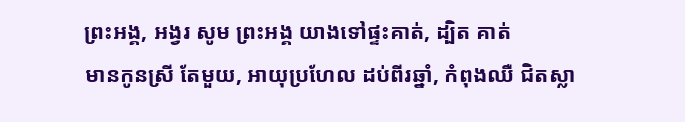ព្រះអង្គ, អង្វរ សូម ព្រះអង្គ យាងទៅផ្ទះគាត់, ដ្បិត គាត់
មានកូនស្រី តែមួយ, អាយុប្រហែល ដប់ពីរឆ្នាំ, កំពុងឈឺ ជិតស្លា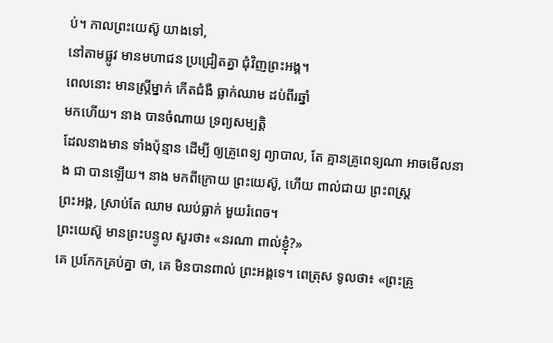ប់។ កាលព្រះយេស៊ូ យាងទៅ,
នៅតាមផ្លូវ មានមហាជន ប្រជ្រៀតគ្នា ជុំវិញព្រះអង្គ។
ពេលនោះ មានស្ត្រីម្នាក់ កើតជំងឺ ធ្លាក់ឈាម ដប់ពីរឆ្នាំ
មកហើយ។ នាង បានចំណាយ ទ្រព្យសម្បត្តិ
ដែលនាងមាន ទាំងប៉ុន្មាន ដើម្បី ឲ្យគ្រូពេទ្យ ព្យាបាល, តែ គ្មានគ្រូពេទ្យណា អាចមើលនាង ជា បានឡើយ។ នាង មកពីក្រោយ ព្រះយេស៊ូ, ហើយ ពាល់ជាយ ព្រះពស្ដ្រ
ព្រះអង្គ, ស្រាប់តែ ឈាម ឈប់ធ្លាក់ មួយរំពេច។
ព្រះយេស៊ូ មានព្រះបន្ទូល សួរថា៖ «នរណា ពាល់ខ្ញុំ?»
គេ ប្រកែកគ្រប់គ្នា ថា, គេ មិនបានពាល់ ព្រះអង្គទេ។ ពេត្រុស ទូលថា៖ «ព្រះគ្រូ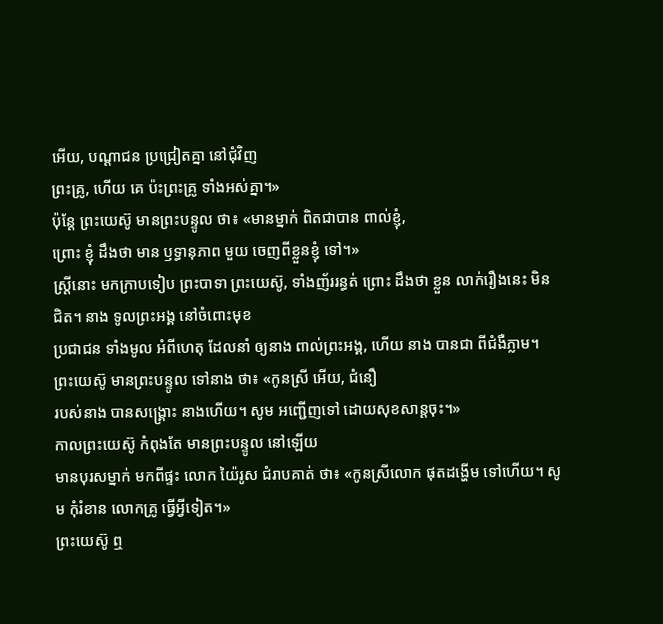អើយ, បណ្ដាជន ប្រជ្រៀតគ្នា នៅជុំវិញ
ព្រះគ្រូ, ហើយ គេ ប៉ះព្រះគ្រូ ទាំងអស់គ្នា។»
ប៉ុន្តែ ព្រះយេស៊ូ មានព្រះបន្ទូល ថា៖ «មានម្នាក់ ពិតជាបាន ពាល់ខ្ញុំ,
ព្រោះ ខ្ញុំ ដឹងថា មាន ឫទ្ធានុភាព មួយ ចេញពីខ្លួនខ្ញុំ ទៅ។»
ស្ត្រីនោះ មកក្រាបទៀប ព្រះបាទា ព្រះយេស៊ូ, ទាំងញ័ររន្ធត់ ព្រោះ ដឹងថា ខ្លួន លាក់រឿងនេះ មិនជិត។ នាង ទូលព្រះអង្គ នៅចំពោះមុខ
ប្រជាជន ទាំងមូល អំពីហេតុ ដែលនាំ ឲ្យនាង ពាល់ព្រះអង្គ, ហើយ នាង បានជា ពីជំងឺភ្លាម។
ព្រះយេស៊ូ មានព្រះបន្ទូល ទៅនាង ថា៖ «កូនស្រី អើយ, ជំនឿ
របស់នាង បានសង្គ្រោះ នាងហើយ។ សូម អញ្ជើញទៅ ដោយសុខសាន្តចុះ។»
កាលព្រះយេស៊ូ កំពុងតែ មានព្រះបន្ទូល នៅឡើយ
មានបុរសម្នាក់ មកពីផ្ទះ លោក យ៉ៃរូស ជំរាបគាត់ ថា៖ «កូនស្រីលោក ផុតដង្ហើម ទៅហើយ។ សូម កុំរំខាន លោកគ្រូ ធ្វើអ្វីទៀត។»
ព្រះយេស៊ូ ឮ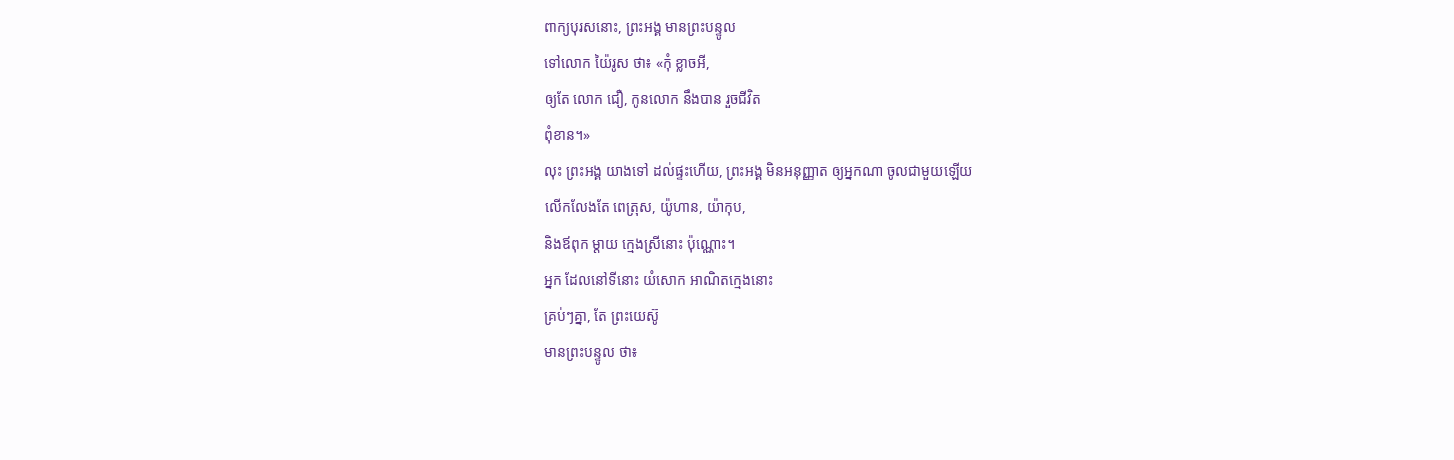ពាក្យបុរសនោះ, ព្រះអង្គ មានព្រះបន្ទូល
ទៅលោក យ៉ៃរូស ថា៖ «កុំ ខ្លាចអី,
ឲ្យតែ លោក ជឿ, កូនលោក នឹងបាន រួចជីវិត
ពុំខាន។»
លុះ ព្រះអង្គ យាងទៅ ដល់ផ្ទះហើយ, ព្រះអង្គ មិនអនុញ្ញាត ឲ្យអ្នកណា ចូលជាមួយឡើយ
លើកលែងតែ ពេត្រុស, យ៉ូហាន, យ៉ាកុប,
និងឪពុក ម្ដាយ ក្មេងស្រីនោះ ប៉ុណ្ណោះ។
អ្នក ដែលនៅទីនោះ យំសោក អាណិតក្មេងនោះ
គ្រប់ៗគ្នា, តែ ព្រះយេស៊ូ
មានព្រះបន្ទូល ថា៖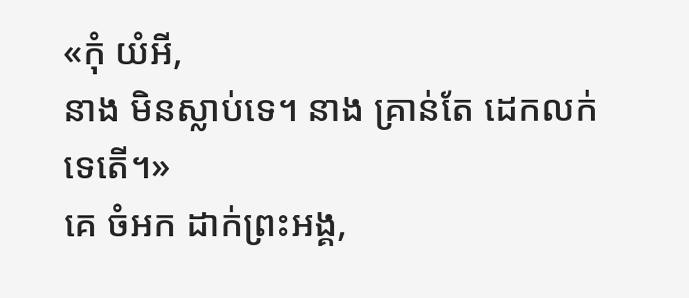«កុំ យំអី,
នាង មិនស្លាប់ទេ។ នាង គ្រាន់តែ ដេកលក់
ទេតើ។»
គេ ចំអក ដាក់ព្រះអង្គ,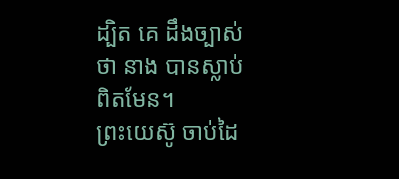ដ្បិត គេ ដឹងច្បាស់ថា នាង បានស្លាប់ ពិតមែន។
ព្រះយេស៊ូ ចាប់ដៃ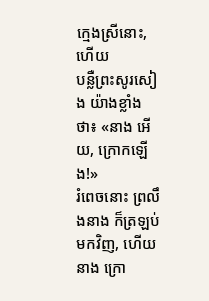ក្មេងស្រីនោះ, ហើយ
បន្លឺព្រះសូរសៀង យ៉ាងខ្លាំង ថា៖ «នាង អើយ, ក្រោកឡើង!»
រំពេចនោះ ព្រលឹងនាង ក៏ត្រឡប់មកវិញ, ហើយ នាង ក្រោ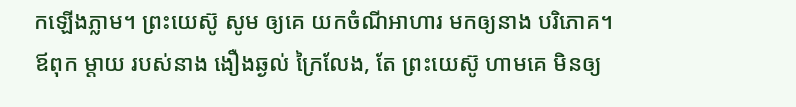កឡើងភ្លាម។ ព្រះយេស៊ូ សូម ឲ្យគេ យកចំណីអាហារ មកឲ្យនាង បរិភោគ។
ឪពុក ម្ដាយ របស់នាង ងឿងឆ្ងល់ ក្រៃលែង, តែ ព្រះយេស៊ូ ហាមគេ មិនឲ្យ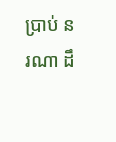ប្រាប់ នរណា ដឹ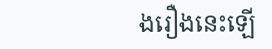ងរឿងនេះឡើ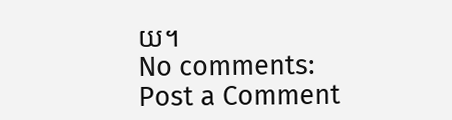យ។
No comments:
Post a Comment